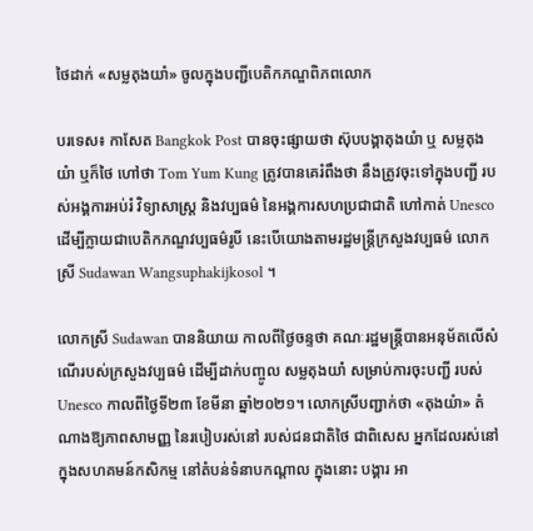ថៃដាក់ «សម្លតុងយាំ» ចូលក្នុងបញ្ជីបេតិកភណ្ឌពិភពលោក

បរទេស៖ កាសែត Bangkok Post បានចុះផ្សាយថា ស៊ុបបង្គាតុងយំា ឬ សម្លតុងយំា ឬក៏ថៃ ហៅថា Tom Yum Kung ត្រូវបានគេរំពឹងថា នឹងត្រូវចុះទៅក្នុងបញ្ជី របស់អង្គការអប់រំ វិទ្យាសាស្ត្រ និងវប្បធម៌ នៃអង្គការសហប្រជាជាតិ ហៅកាត់ Unesco ដើម្បីក្លាយជាបេតិកភណ្ឌវប្បធម៌រូបី នេះបើយោងតាមរដ្ឋមន្ត្រីក្រសួងវប្បធម៌ លោកស្រី Sudawan Wangsuphakijkosol ។

លោកស្រី Sudawan បាននិយាយ កាលពីថ្ងៃចន្ទថា គណៈរដ្ឋមន្ត្រីបានអនុម័តលើសំណើរបស់ក្រសួងវប្បធម៌ ដើម្បីដាក់បញ្ចូល សម្លតុងយាំ សម្រាប់ការចុះបញ្ជី របស់ Unesco កាលពីថ្ងៃទី២៣ ខែមីនា ឆ្នាំ២០២១។ លោកស្រីបញ្ជាក់ថា «តុងយំា» តំណាងឱ្យភាពសាមញ្ញ នៃរបៀបរស់នៅ របស់ជនជាតិថៃ ជាពិសេស អ្នកដែលរស់នៅក្នុងសហគមន៍កសិកម្ម នៅតំបន់ទំនាបកណ្តាល ក្នុងនោះ បង្គារ អា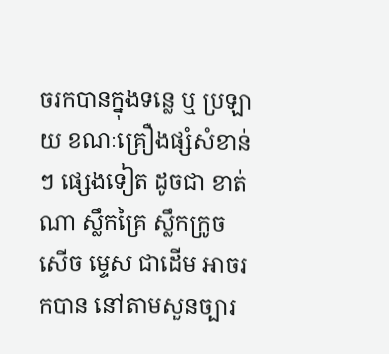ចរកបានក្នុងទន្លេ ឬ ប្រឡាយ ខណៈគ្រឿងផ្សំសំខាន់ៗ ផ្សេងទៀត ដូចជា ខាត់ណា ស្លឹកគ្រៃ ស្លឹកក្រូចសើច ម្ទេស ជាដើម អាចរកបាន នៅតាមសួនច្បារ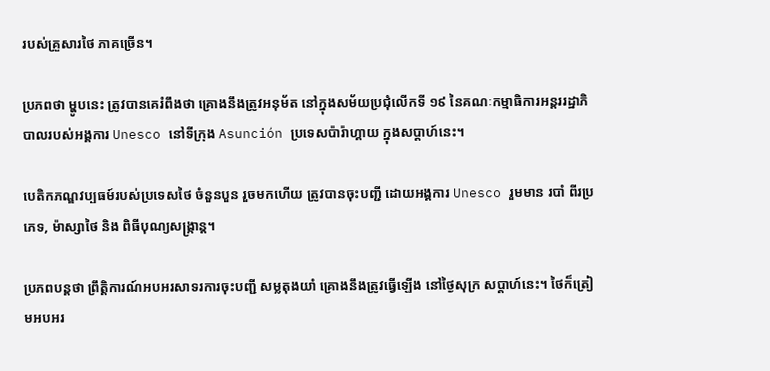របស់គ្រួសារថៃ ភាគច្រើន។

ប្រភពថា ម្ហូបនេះ ត្រូវបានគេរំពឹងថា គ្រោងនឹងត្រូវអនុម័ត នៅក្នុងសម័យប្រជុំលើកទី ១៩ នៃគណៈកម្មាធិការអន្តររដ្ឋាភិបាលរបស់អង្គការ Unesco នៅទីក្រុង Asunción ប្រទេសប៉ារ៉ាហ្គាយ ក្នុងសប្តាហ៍នេះ។

បេតិកភណ្ឌវប្បធម៍របស់ប្រទេសថៃ ចំនួនបួន រួចមកហើយ ត្រូវបានចុះបញ្ជី ដោយអង្គការ Unesco រួមមាន របាំ ពីរប្រភេទ, ម៉ាស្សាថៃ និង ពិធីបុណ្យសង្ក្រាន្ត។

ប្រភពបន្តថា ព្រឹត្តិការណ៍អបអរសាទរការចុះបញ្ជី សម្លតុងយាំ គ្រោងនឹងត្រូវធ្វើឡើង នៅថ្ងៃសុក្រ សប្តាហ៍នេះ។ ថៃក៏ត្រៀមអបអរ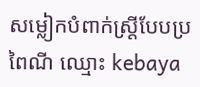សម្លៀកបំពាក់ស្ត្រីបែបប្រពៃណី ឈ្មោះ kebaya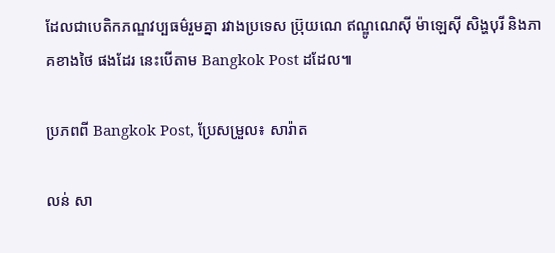ដែលជាបេតិកភណ្ឌវប្បធម៌រួមគ្នា រវាងប្រទេស ប្រ៊ុយណេ ឥណ្ឌូណេស៊ី ម៉ាឡេស៊ី សិង្ហបុរី និងភាគខាងថៃ ផងដែរ នេះបើតាម Bangkok Post ដដែល៕

ប្រភពពី Bangkok Post, ប្រែសម្រួល៖ សារ៉ាត

លន់ សា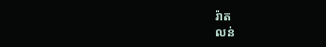រ៉ាត
លន់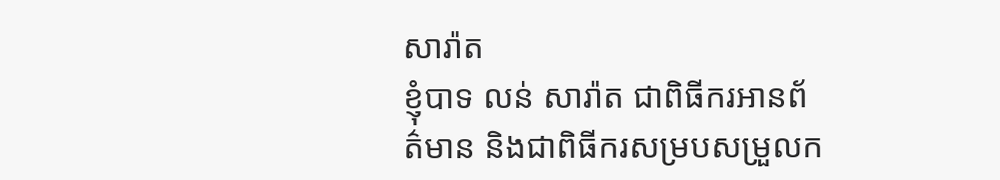សារ៉ាត
ខ្ញុំបាទ លន់ សារ៉ាត ជាពិធីករអានព័ត៌មាន និងជាពិធីករសម្របសម្រួលក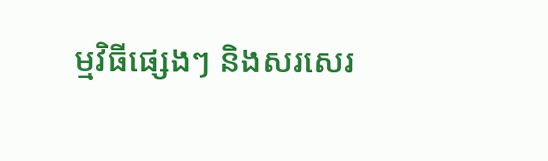ម្មវិធីផ្សេងៗ និងសរសេរ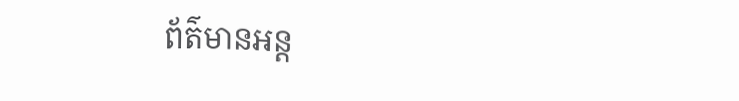ព័ត៌មានអន្ត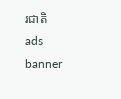រជាតិ
ads banner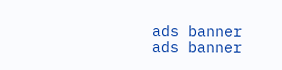ads banner
ads banner